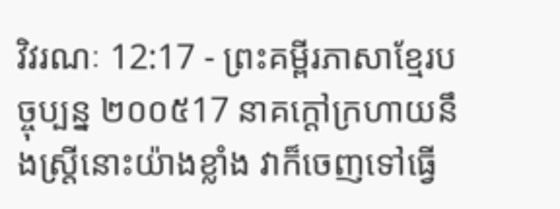វិវរណៈ 12:17 - ព្រះគម្ពីរភាសាខ្មែរបច្ចុប្បន្ន ២០០៥17 នាគក្ដៅក្រហាយនឹងស្ត្រីនោះយ៉ាងខ្លាំង វាក៏ចេញទៅធ្វើ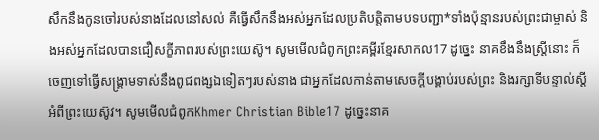សឹកនឹងកូនចៅរបស់នាងដែលនៅសល់ គឺធ្វើសឹកនឹងអស់អ្នកដែលប្រតិបត្តិតាមបទបញ្ជា*ទាំងប៉ុន្មានរបស់ព្រះជាម្ចាស់ និងអស់អ្នកដែលបានជឿសក្ខីភាពរបស់ព្រះយេស៊ូ។ សូមមើលជំពូកព្រះគម្ពីរខ្មែរសាកល17 ដូច្នេះ នាគខឹងនឹងស្ត្រីនោះ ក៏ចេញទៅធ្វើសង្គ្រាមទាស់នឹងពូជពង្សឯទៀតៗរបស់នាង ជាអ្នកដែលកាន់តាមសេចក្ដីបង្គាប់របស់ព្រះ និងរក្សាទីបន្ទាល់ស្ដីអំពីព្រះយេស៊ូវ។ សូមមើលជំពូកKhmer Christian Bible17 ដូច្នេះនាគ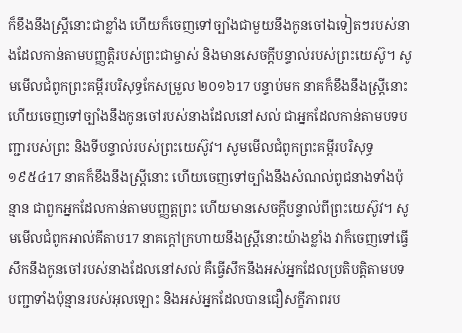ក៏ខឹងនឹងស្រ្ដីនោះជាខ្លាំង ហើយក៏ចេញទៅច្បាំងជាមួយនឹងកូនចៅឯទៀតៗរបស់នាងដែលកាន់តាមបញ្ញត្ដិរបស់ព្រះជាម្ចាស់ និងមានសេចក្ដីបន្ទាល់របស់ព្រះយេស៊ូ។ សូមមើលជំពូកព្រះគម្ពីរបរិសុទ្ធកែសម្រួល ២០១៦17 បន្ទាប់មក នាគក៏ខឹងនឹងស្ត្រីនោះ ហើយចេញទៅច្បាំងនឹងកូនចៅរបស់នាងដែលនៅសល់ ជាអ្នកដែលកាន់តាមបទបញ្ជារបស់ព្រះ និងទីបន្ទាល់របស់ព្រះយេស៊ូវ។ សូមមើលជំពូកព្រះគម្ពីរបរិសុទ្ធ ១៩៥៤17 នាគក៏ខឹងនឹងស្ត្រីនោះ ហើយចេញទៅច្បាំងនឹងសំណល់ពូជនាងទាំងប៉ុន្មាន ជាពួកអ្នកដែលកាន់តាមបញ្ញត្តព្រះ ហើយមានសេចក្ដីបន្ទាល់ពីព្រះយេស៊ូវ។ សូមមើលជំពូកអាល់គីតាប17 នាគក្ដៅក្រហាយនឹងស្ដ្រីនោះយ៉ាងខ្លាំង វាក៏ចេញទៅធ្វើសឹកនឹងកូនចៅរបស់នាងដែលនៅសល់ គឺធ្វើសឹកនឹងអស់អ្នកដែលប្រតិបត្ដិតាមបទបញ្ជាទាំងប៉ុន្មានរបស់អុលឡោះ និងអស់អ្នកដែលបានជឿសក្ខីភាពរប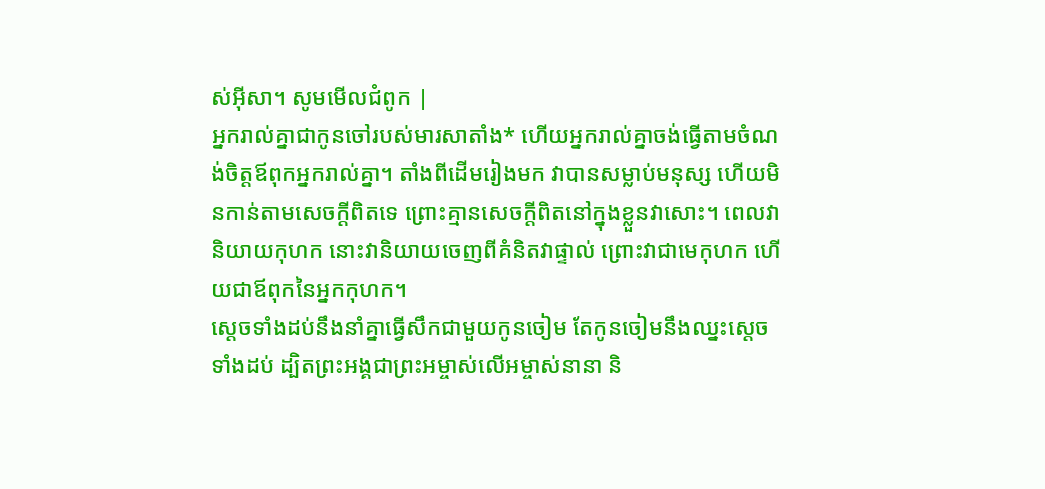ស់អ៊ីសា។ សូមមើលជំពូក |
អ្នករាល់គ្នាជាកូនចៅរបស់មារសាតាំង* ហើយអ្នករាល់គ្នាចង់ធ្វើតាមចំណង់ចិត្តឪពុកអ្នករាល់គ្នា។ តាំងពីដើមរៀងមក វាបានសម្លាប់មនុស្ស ហើយមិនកាន់តាមសេចក្ដីពិតទេ ព្រោះគ្មានសេចក្ដីពិតនៅក្នុងខ្លួនវាសោះ។ ពេលវានិយាយកុហក នោះវានិយាយចេញពីគំនិតវាផ្ទាល់ ព្រោះវាជាមេកុហក ហើយជាឪពុកនៃអ្នកកុហក។
ស្ដេចទាំងដប់នឹងនាំគ្នាធ្វើសឹកជាមួយកូនចៀម តែកូនចៀមនឹងឈ្នះស្ដេចទាំងដប់ ដ្បិតព្រះអង្គជាព្រះអម្ចាស់លើអម្ចាស់នានា និ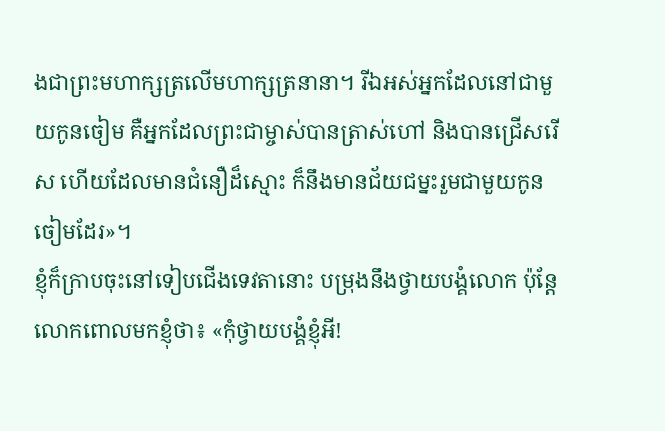ងជាព្រះមហាក្សត្រលើមហាក្សត្រនានា។ រីឯអស់អ្នកដែលនៅជាមួយកូនចៀម គឺអ្នកដែលព្រះជាម្ចាស់បានត្រាស់ហៅ និងបានជ្រើសរើស ហើយដែលមានជំនឿដ៏ស្មោះ ក៏នឹងមានជ័យជម្នះរួមជាមួយកូនចៀមដែរ»។
ខ្ញុំក៏ក្រាបចុះនៅទៀបជើងទេវតានោះ បម្រុងនឹងថ្វាយបង្គំលោក ប៉ុន្តែ លោកពោលមកខ្ញុំថា៖ «កុំថ្វាយបង្គំខ្ញុំអី!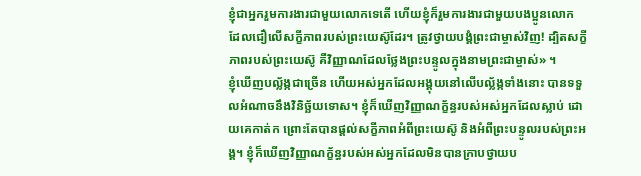ខ្ញុំជាអ្នករួមការងារជាមួយលោកទេតើ ហើយខ្ញុំក៏រួមការងារជាមួយបងប្អូនលោក ដែលជឿលើសក្ខីភាពរបស់ព្រះយេស៊ូដែរ។ ត្រូវថ្វាយបង្គំព្រះជាម្ចាស់វិញ! ដ្បិតសក្ខីភាពរបស់ព្រះយេស៊ូ គឺវិញ្ញាណដែលថ្លែងព្រះបន្ទូលក្នុងនាមព្រះជាម្ចាស់» ។
ខ្ញុំឃើញបល្ល័ង្កជាច្រើន ហើយអស់អ្នកដែលអង្គុយនៅលើបល្ល័ង្កទាំងនោះ បានទទួលអំណាចនឹងវិនិច្ឆ័យទោស។ ខ្ញុំក៏ឃើញវិញ្ញាណក្ខ័ន្ធរបស់អស់អ្នកដែលស្លាប់ ដោយគេកាត់ក ព្រោះតែបានផ្ដល់សក្ខីភាពអំពីព្រះយេស៊ូ និងអំពីព្រះបន្ទូលរបស់ព្រះអង្គ។ ខ្ញុំក៏ឃើញវិញ្ញាណក្ខ័ន្ធរបស់អស់អ្នកដែលមិនបានក្រាបថ្វាយប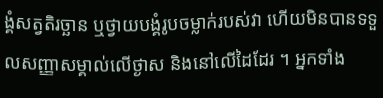ង្គំសត្វតិរច្ឆាន ឬថ្វាយបង្គំរូបចម្លាក់របស់វា ហើយមិនបានទទួលសញ្ញាសម្គាល់លើថ្ងាស និងនៅលើដៃដែរ ។ អ្នកទាំង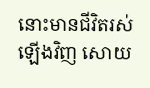នោះមានជីវិតរស់ឡើងវិញ សោយ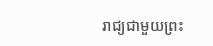រាជ្យជាមួយព្រះ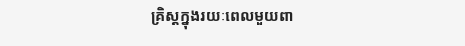គ្រិស្តក្នុងរយៈពេលមួយពា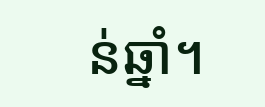ន់ឆ្នាំ។